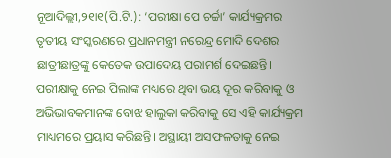ନୂଆଦିଲ୍ଲୀ,୨୧ା୧(ପି.ଟି.): ‘ପରୀକ୍ଷା ପେ ଚର୍ଚ୍ଚା’ କାର୍ଯ୍ୟକ୍ରମର ତୃତୀୟ ସଂସ୍କରଣରେ ପ୍ରଧାନମନ୍ତ୍ରୀ ନରେନ୍ଦ୍ର ମୋଦି ଦେଶର ଛାତ୍ରୀଛାତ୍ରଙ୍କୁ କେତେକ ଉପାଦେୟ ପରାମର୍ଶ ଦେଇଛନ୍ତି। ପରୀକ୍ଷାକୁ ନେଇ ପିଲାଙ୍କ ମଧ୍ୟରେ ଥିବା ଭୟ ଦୂର କରିବାକୁ ଓ ଅଭିଭାବକମାନଙ୍କ ବୋଝ ହାଲୁକା କରିବାକୁ ସେ ଏହି କାର୍ଯ୍ୟକ୍ରମ ମାଧ୍ୟମରେ ପ୍ରୟାସ କରିଛନ୍ତି। ଅସ୍ଥାୟୀ ଅସଫଳତାକୁ ନେଇ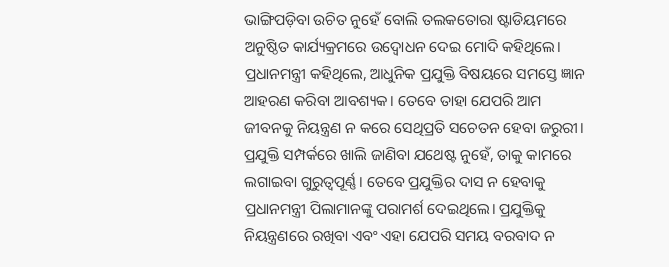ଭାଙ୍ଗିପଡ଼ିବା ଉଚିତ ନୁହେଁ ବୋଲି ତଲକତୋରା ଷ୍ଟାଡିୟମରେ ଅନୁଷ୍ଠିତ କାର୍ଯ୍ୟକ୍ରମରେ ଉଦ୍ବୋଧନ ଦେଇ ମୋଦି କହିଥିଲେ।
ପ୍ରଧାନମନ୍ତ୍ରୀ କହିଥିଲେ, ଆଧୁନିକ ପ୍ରଯୁକ୍ତି ବିଷୟରେ ସମସ୍ତେ ଜ୍ଞାନ ଆହରଣ କରିବା ଆବଶ୍ୟକ। ତେବେ ତାହା ଯେପରି ଆମ ଜୀବନକୁ ନିୟନ୍ତ୍ରଣ ନ କରେ ସେଥିପ୍ରତି ସଚେତନ ହେବା ଜରୁରୀ। ପ୍ରଯୁକ୍ତି ସମ୍ପର୍କରେ ଖାଲି ଜାଣିବା ଯଥେଷ୍ଟ ନୁହେଁ, ତାକୁ କାମରେ ଲଗାଇବା ଗୁରୁତ୍ୱପୂର୍ଣ୍ଣ। ତେବେ ପ୍ରଯୁକ୍ତିର ଦାସ ନ ହେବାକୁ ପ୍ରଧାନମନ୍ତ୍ରୀ ପିଲାମାନଙ୍କୁ ପରାମର୍ଶ ଦେଇଥିଲେ। ପ୍ରଯୁକ୍ତିକୁ ନିୟନ୍ତ୍ରଣରେ ରଖିବା ଏବଂ ଏହା ଯେପରି ସମୟ ବରବାଦ ନ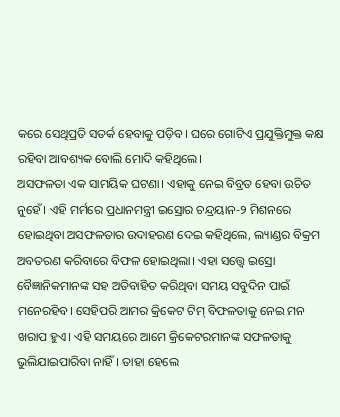କରେ ସେଥିପ୍ରତି ସତର୍କ ହେବାକୁ ପଡ଼ିବ। ଘରେ ଗୋଟିଏ ପ୍ରଯୁକ୍ତିମୁକ୍ତ କକ୍ଷ ରହିବା ଆବଶ୍ୟକ ବୋଲି ମୋଦି କହିଥିଲେ।
ଅସଫଳତା ଏକ ସାମୟିକ ଘଟଣା। ଏହାକୁ ନେଇ ବିବ୍ରତ ହେବା ଉଚିତ ନୁହେଁ। ଏହି ମର୍ମରେ ପ୍ରଧାନମନ୍ତ୍ରୀ ଇସ୍ରୋର ଚନ୍ଦ୍ରୟାନ-୨ ମିଶନରେ ହୋଇଥିବା ଅସଫଳତାର ଉଦାହରଣ ଦେଇ କହିଥିଲେ, ଲ୍ୟାଣ୍ଡର ବିକ୍ରମ ଅବତରଣ କରିବାରେ ବିଫଳ ହୋଇଥିଲା। ଏହା ସତ୍ତ୍ୱେ ଇସ୍ରୋ ବୈଜ୍ଞାନିକମାନଙ୍କ ସହ ଅତିବାହିତ କରିଥିବା ସମୟ ସବୁଦିନ ପାଇଁ ମନେରହିବ। ସେହିପରି ଆମର କ୍ରିକେଟ ଟିମ୍ ବିଫଳତାକୁ ନେଇ ମନ ଖରାପ ହୁଏ। ଏହି ସମୟରେ ଆମେ କ୍ରିକେଟରମାନଙ୍କ ସଫଳତାକୁ ଭୁଲିଯାଇପାରିବା ନାହିଁ। ତାହା ହେଲେ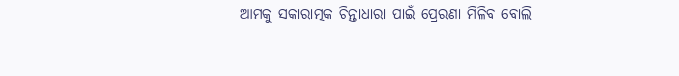ଆମକୁ ସକାରାତ୍ମକ ଚିନ୍ତାଧାରା ପାଇଁ ପ୍ରେରଣା ମିଳିବ ବୋଲି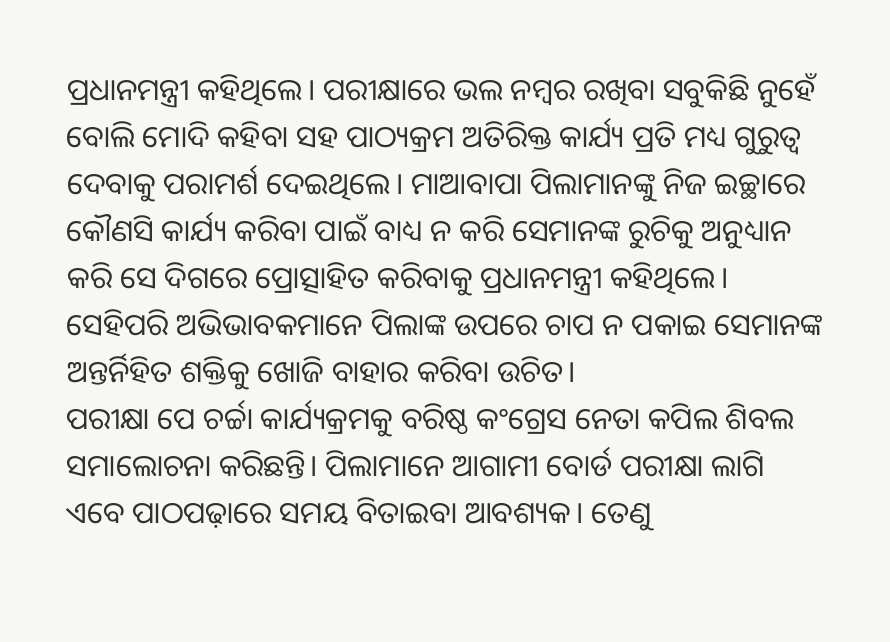ପ୍ରଧାନମନ୍ତ୍ରୀ କହିଥିଲେ। ପରୀକ୍ଷାରେ ଭଲ ନମ୍ବର ରଖିବା ସବୁକିଛି ନୁହେଁ ବୋଲି ମୋଦି କହିବା ସହ ପାଠ୍ୟକ୍ରମ ଅତିରିକ୍ତ କାର୍ଯ୍ୟ ପ୍ରତି ମଧ୍ୟ ଗୁରୁତ୍ୱ ଦେବାକୁ ପରାମର୍ଶ ଦେଇଥିଲେ। ମାଆବାପା ପିଲାମାନଙ୍କୁ ନିଜ ଇଚ୍ଛାରେ କୌଣସି କାର୍ଯ୍ୟ କରିବା ପାଇଁ ବାଧ୍ୟ ନ କରି ସେମାନଙ୍କ ରୁଚିକୁ ଅନୁଧ୍ୟାନ କରି ସେ ଦିଗରେ ପ୍ରୋତ୍ସାହିତ କରିବାକୁ ପ୍ରଧାନମନ୍ତ୍ରୀ କହିଥିଲେ। ସେହିପରି ଅଭିଭାବକମାନେ ପିଲାଙ୍କ ଉପରେ ଚାପ ନ ପକାଇ ସେମାନଙ୍କ ଅନ୍ତର୍ନିହିତ ଶକ୍ତିକୁ ଖୋଜି ବାହାର କରିବା ଉଚିତ।
ପରୀକ୍ଷା ପେ ଚର୍ଚ୍ଚା କାର୍ଯ୍ୟକ୍ରମକୁ ବରିଷ୍ଠ କଂଗ୍ରେସ ନେତା କପିଲ ଶିବଲ ସମାଲୋଚନା କରିଛନ୍ତି। ପିଲାମାନେ ଆଗାମୀ ବୋର୍ଡ ପରୀକ୍ଷା ଲାଗି ଏବେ ପାଠପଢ଼ାରେ ସମୟ ବିତାଇବା ଆବଶ୍ୟକ। ତେଣୁ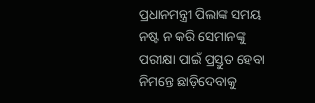ପ୍ରଧାନମନ୍ତ୍ରୀ ପିଲାଙ୍କ ସମୟ ନଷ୍ଟ ନ କରି ସେମାନଙ୍କୁ ପରୀକ୍ଷା ପାଇଁ ପ୍ରସ୍ତୁତ ହେବା ନିମନ୍ତେ ଛାଡ଼ିଦେବାକୁ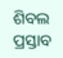ଶିବଲ ପ୍ରସ୍ତାବ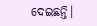ଦେଇଛନ୍ତି।